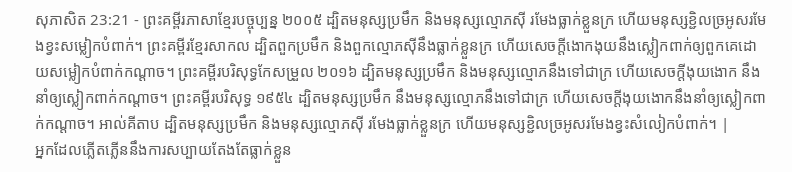សុភាសិត 23:21 - ព្រះគម្ពីរភាសាខ្មែរបច្ចុប្បន្ន ២០០៥ ដ្បិតមនុស្សប្រមឹក និងមនុស្សល្មោភស៊ី រមែងធ្លាក់ខ្លួនក្រ ហើយមនុស្សខ្ជិលច្រអូសរមែងខ្វះសម្លៀកបំពាក់។ ព្រះគម្ពីរខ្មែរសាកល ដ្បិតពួកប្រមឹក និងពួកល្មោភស៊ីនឹងធ្លាក់ខ្លួនក្រ ហើយសេចក្ដីងោកងុយនឹងស្លៀកពាក់ឲ្យពួកគេដោយសម្លៀកបំពាក់កណ្ដាច។ ព្រះគម្ពីរបរិសុទ្ធកែសម្រួល ២០១៦ ដ្បិតមនុស្សប្រមឹក និងមនុស្សល្មោភនឹងទៅជាក្រ ហើយសេចក្ដីងុយងោក នឹងនាំឲ្យស្លៀកពាក់កណ្តាច។ ព្រះគម្ពីរបរិសុទ្ធ ១៩៥៤ ដ្បិតមនុស្សប្រមឹក នឹងមនុស្សល្មោភនឹងទៅជាក្រ ហើយសេចក្ដីងុយងោកនឹងនាំឲ្យស្លៀកពាក់កណ្តាច។ អាល់គីតាប ដ្បិតមនុស្សប្រមឹក និងមនុស្សល្មោភស៊ី រមែងធ្លាក់ខ្លួនក្រ ហើយមនុស្សខ្ជិលច្រអូសរមែងខ្វះសំលៀកបំពាក់។ |
អ្នកដែលភ្លើតភ្លើននឹងការសប្បាយតែងតែធ្លាក់ខ្លួន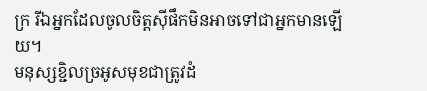ក្រ រីឯអ្នកដែលចូលចិត្តស៊ីផឹកមិនអាចទៅជាអ្នកមានឡើយ។
មនុស្សខ្ជិលច្រអូសមុខជាត្រូវដំ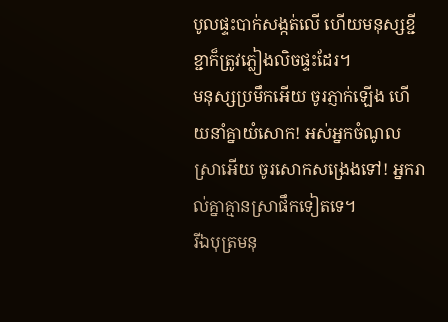បូលផ្ទះបាក់សង្កត់លើ ហើយមនុស្សខ្ជីខ្ជាក៏ត្រូវភ្លៀងលិចផ្ទះដែរ។
មនុស្សប្រមឹកអើយ ចូរភ្ញាក់ឡើង ហើយនាំគ្នាយំសោក! អស់អ្នកចំណូលស្រាអើយ ចូរសោកសង្រេងទៅ! អ្នករាល់គ្នាគ្មានស្រាផឹកទៀតទេ។
រីឯបុត្រមនុ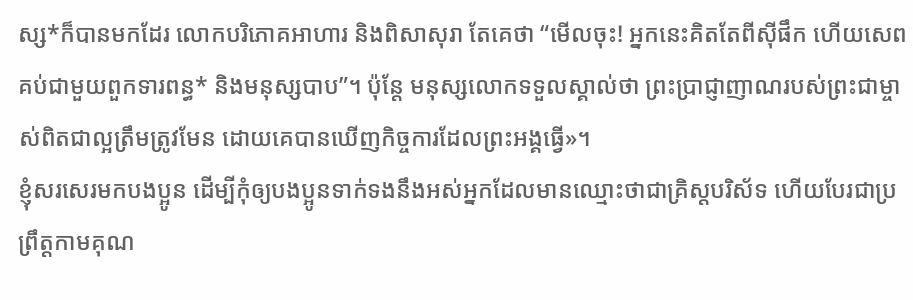ស្ស*ក៏បានមកដែរ លោកបរិភោគអាហារ និងពិសាសុរា តែគេថា “មើលចុះ! អ្នកនេះគិតតែពីស៊ីផឹក ហើយសេពគប់ជាមួយពួកទារពន្ធ* និងមនុស្សបាប”។ ប៉ុន្តែ មនុស្សលោកទទួលស្គាល់ថា ព្រះប្រាជ្ញាញាណរបស់ព្រះជាម្ចាស់ពិតជាល្អត្រឹមត្រូវមែន ដោយគេបានឃើញកិច្ចការដែលព្រះអង្គធ្វើ»។
ខ្ញុំសរសេរមកបងប្អូន ដើម្បីកុំឲ្យបងប្អូនទាក់ទងនឹងអស់អ្នកដែលមានឈ្មោះថាជាគ្រិស្តបរិស័ទ ហើយបែរជាប្រព្រឹត្តកាមគុណ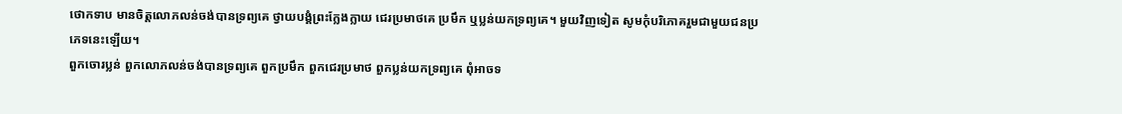ថោកទាប មានចិត្តលោភលន់ចង់បានទ្រព្យគេ ថ្វាយបង្គំព្រះក្លែងក្លាយ ជេរប្រមាថគេ ប្រមឹក ឬប្លន់យកទ្រព្យគេ។ មួយវិញទៀត សូមកុំបរិភោគរួមជាមួយជនប្រភេទនេះឡើយ។
ពួកចោរប្លន់ ពួកលោភលន់ចង់បានទ្រព្យគេ ពួកប្រមឹក ពួកជេរប្រមាថ ពួកប្លន់យកទ្រព្យគេ ពុំអាចទ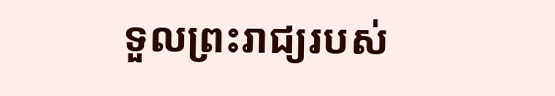ទួលព្រះរាជ្យរបស់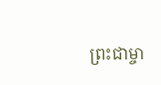ព្រះជាម្ចា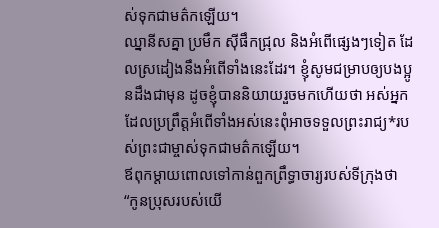ស់ទុកជាមត៌កឡើយ។
ឈ្នានីសគ្នា ប្រមឹក ស៊ីផឹកជ្រុល និងអំពើផ្សេងៗទៀត ដែលស្រដៀងនឹងអំពើទាំងនេះដែរ។ ខ្ញុំសូមជម្រាបឲ្យបងប្អូនដឹងជាមុន ដូចខ្ញុំបាននិយាយរួចមកហើយថា អស់អ្នកដែលប្រព្រឹត្តអំពើទាំងអស់នេះពុំអាចទទួលព្រះរាជ្យ*របស់ព្រះជាម្ចាស់ទុកជាមត៌កឡើយ។
ឪពុកម្ដាយពោលទៅកាន់ពួកព្រឹទ្ធាចារ្យរបស់ទីក្រុងថា “កូនប្រុសរបស់យើ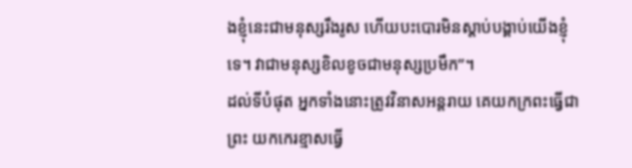ងខ្ញុំនេះជាមនុស្សរឹងរូស ហើយបះបោរមិនស្ដាប់បង្គាប់យើងខ្ញុំទេ។ វាជាមនុស្សខិលខូចជាមនុស្សប្រមឹក”។
ដល់ទីបំផុត អ្នកទាំងនោះត្រូវវិនាសអន្តរាយ គេយកក្រពះធ្វើជាព្រះ យកកេរខ្មាសធ្វើ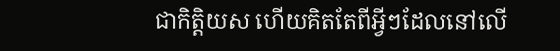ជាកិត្តិយស ហើយគិតតែពីអ្វីៗដែលនៅលើ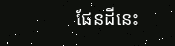ផែនដីនេះ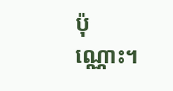ប៉ុណ្ណោះ។